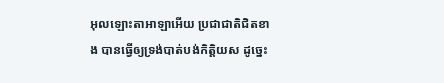អុលឡោះតាអាឡាអើយ ប្រជាជាតិជិតខាង បានធ្វើឲ្យទ្រង់បាត់បង់កិត្តិយស ដូច្នេះ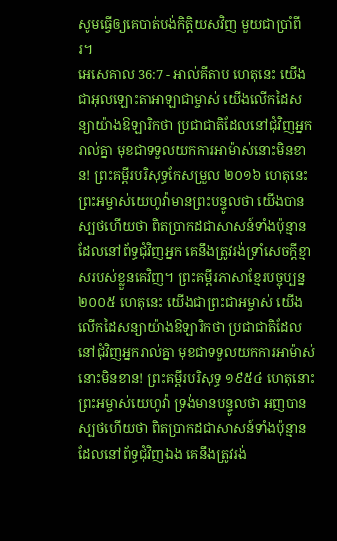សូមធ្វើឲ្យគេបាត់បង់កិត្តិយសវិញ មួយជាប្រាំពីរ។
អេសេគាល 36:7 - អាល់គីតាប ហេតុនេះ យើងជាអុលឡោះតាអាឡាជាម្ចាស់ យើងលើកដៃសន្យាយ៉ាងឱឡារិកថា ប្រជាជាតិដែលនៅជុំវិញអ្នករាល់គ្នា មុខជាទទួលយកការអាម៉ាស់នោះមិនខាន! ព្រះគម្ពីរបរិសុទ្ធកែសម្រួល ២០១៦ ហេតុនេះ ព្រះអម្ចាស់យេហូវ៉ាមានព្រះបន្ទូលថា យើងបានស្បថហើយថា ពិតប្រាកដជាសាសន៍ទាំងប៉ុន្មានដែលនៅព័ទ្ធជុំវិញអ្នក គេនឹងត្រូវរង់ទ្រាំសេចក្ដីខ្មាសរបស់ខ្លួនគេវិញ។ ព្រះគម្ពីរភាសាខ្មែរបច្ចុប្បន្ន ២០០៥ ហេតុនេះ យើងជាព្រះជាអម្ចាស់ យើងលើកដៃសន្យាយ៉ាងឱឡារិកថា ប្រជាជាតិដែលនៅជុំវិញអ្នករាល់គ្នា មុខជាទទួលយកការអាម៉ាស់នោះមិនខាន! ព្រះគម្ពីរបរិសុទ្ធ ១៩៥៤ ហេតុនោះ ព្រះអម្ចាស់យេហូវ៉ា ទ្រង់មានបន្ទូលថា អញបានស្បថហើយថា ពិតប្រាកដជាសាសន៍ទាំងប៉ុន្មានដែលនៅព័ទ្ធជុំវិញឯង គេនឹងត្រូវរង់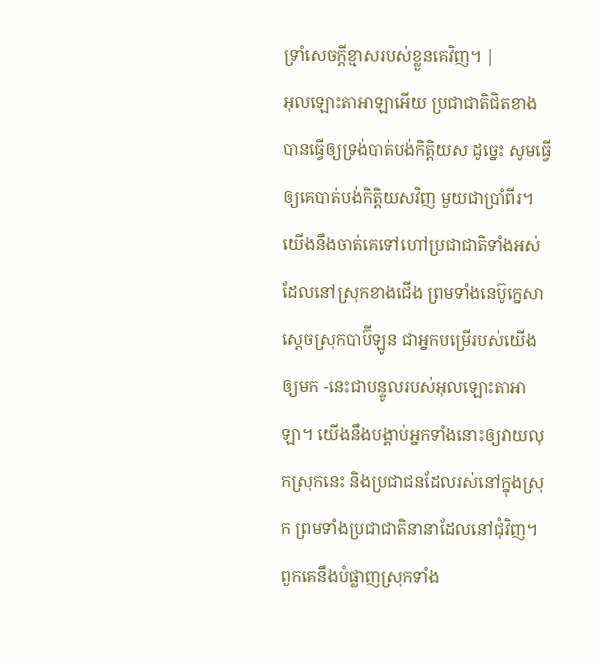ទ្រាំសេចក្ដីខ្មាសរបស់ខ្លួនគេវិញ។ |
អុលឡោះតាអាឡាអើយ ប្រជាជាតិជិតខាង បានធ្វើឲ្យទ្រង់បាត់បង់កិត្តិយស ដូច្នេះ សូមធ្វើឲ្យគេបាត់បង់កិត្តិយសវិញ មួយជាប្រាំពីរ។
យើងនឹងចាត់គេទៅហៅប្រជាជាតិទាំងអស់ ដែលនៅស្រុកខាងជើង ព្រមទាំងនេប៊ូក្នេសា ស្ដេចស្រុកបាប៊ីឡូន ជាអ្នកបម្រើរបស់យើងឲ្យមក -នេះជាបន្ទូលរបស់អុលឡោះតាអាឡា។ យើងនឹងបង្គាប់អ្នកទាំងនោះឲ្យវាយលុកស្រុកនេះ និងប្រជាជនដែលរស់នៅក្នុងស្រុក ព្រមទាំងប្រជាជាតិនានាដែលនៅជុំវិញ។ ពួកគេនឹងបំផ្លាញស្រុកទាំង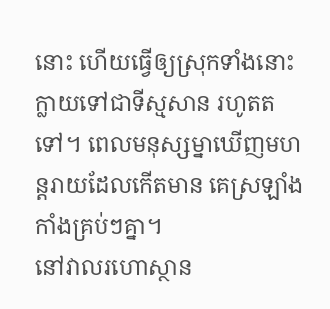នោះ ហើយធ្វើឲ្យស្រុកទាំងនោះក្លាយទៅជាទីស្មសាន រហូតតទៅ។ ពេលមនុស្សម្នាឃើញមហន្តរាយដែលកើតមាន គេស្រឡាំងកាំងគ្រប់ៗគ្នា។
នៅវាលរហោស្ថាន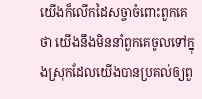យើងក៏លើកដៃសច្ចាចំពោះពួកគេថា យើងនឹងមិននាំពួកគេចូលទៅក្នុងស្រុកដែលយើងបានប្រគល់ឲ្យពួ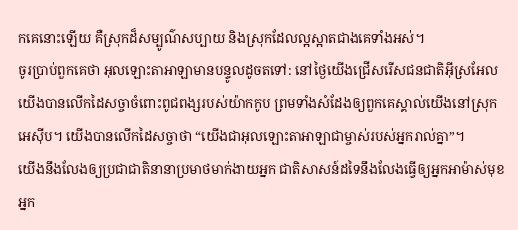កគេនោះឡើយ គឺស្រុកដ៏សម្បូណ៌សប្បាយ និងស្រុកដែលល្អស្អាតជាងគេទាំងអស់។
ចូរប្រាប់ពួកគេថា អុលឡោះតាអាឡាមានបន្ទូលដូចតទៅ: នៅថ្ងៃយើងជ្រើសរើសជនជាតិអ៊ីស្រអែល យើងបានលើកដៃសច្ចាចំពោះពូជពង្សរបស់យ៉ាកកូប ព្រមទាំងសំដែងឲ្យពួកគេស្គាល់យើងនៅស្រុកអេស៊ីប។ យើងបានលើកដៃសច្ចាថា “យើងជាអុលឡោះតាអាឡាជាម្ចាស់របស់អ្នករាល់គ្នា”។
យើងនឹងលែងឲ្យប្រជាជាតិនានាប្រមាថមាក់ងាយអ្នក ជាតិសាសន៍ដទៃនឹងលែងធ្វើឲ្យអ្នកអាម៉ាស់មុខ អ្នក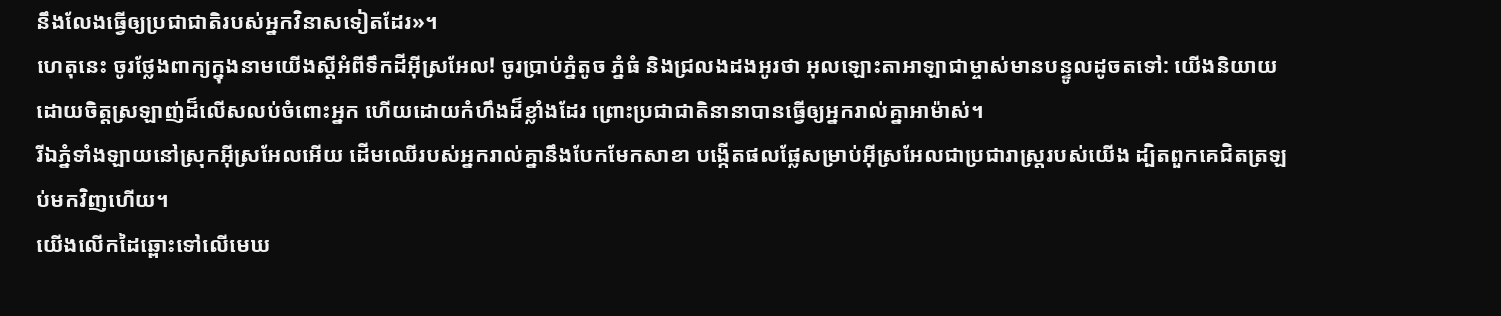នឹងលែងធ្វើឲ្យប្រជាជាតិរបស់អ្នកវិនាសទៀតដែរ»។
ហេតុនេះ ចូរថ្លែងពាក្យក្នុងនាមយើងស្ដីអំពីទឹកដីអ៊ីស្រអែល! ចូរប្រាប់ភ្នំតូច ភ្នំធំ និងជ្រលងដងអូរថា អុលឡោះតាអាឡាជាម្ចាស់មានបន្ទូលដូចតទៅ: យើងនិយាយដោយចិត្តស្រឡាញ់ដ៏លើសលប់ចំពោះអ្នក ហើយដោយកំហឹងដ៏ខ្លាំងដែរ ព្រោះប្រជាជាតិនានាបានធ្វើឲ្យអ្នករាល់គ្នាអាម៉ាស់។
រីឯភ្នំទាំងឡាយនៅស្រុកអ៊ីស្រអែលអើយ ដើមឈើរបស់អ្នករាល់គ្នានឹងបែកមែកសាខា បង្កើតផលផ្លែសម្រាប់អ៊ីស្រអែលជាប្រជារាស្ត្ររបស់យើង ដ្បិតពួកគេជិតត្រឡប់មកវិញហើយ។
យើងលើកដៃឆ្ពោះទៅលើមេឃ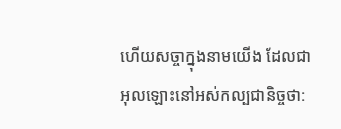ហើយសច្ចាក្នុងនាមយើង ដែលជាអុលឡោះនៅអស់កល្បជានិច្ចថា: